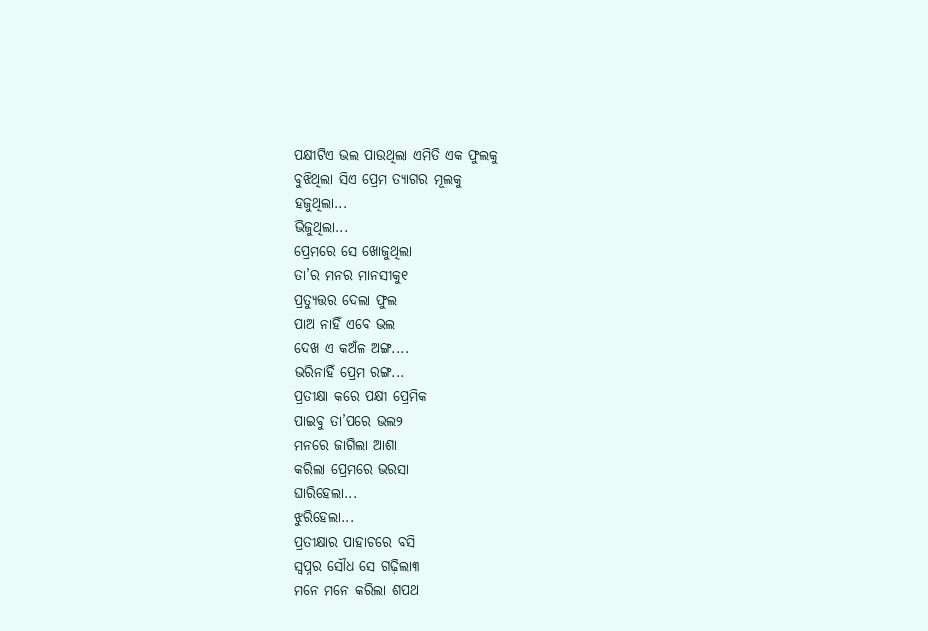ପକ୍ଷୀଟିଏ ଭଲ ପାଉଥିଲା ଏମିତି ଏକ ଫୁଲକୁ
ବୁଝିଥିଲା ସିଏ ପ୍ରେମ ତ୍ୟାଗର ମୂଲକୁ
ହଜୁଥିଲା...
ଭିଜୁଥିଲା...
ପ୍ରେମରେ ସେ ଖୋଜୁଥିଲା
ତା’ର ମନର ମାନସୀକୁ୧
ପ୍ରତ୍ୟୁତ୍ତର ଦେଲା ଫୁଲ
ପାଅ ନାହିଁ ଏବେ ଭଲ
ଦେଖ ଏ କଅଁଳ ଅଙ୍ଗ....
ଭରିନାହିଁ ପ୍ରେମ ରଙ୍ଗ...
ପ୍ରତୀକ୍ଷା କରେ ପକ୍ଷୀ ପ୍ରେମିକ
ପାଇବୁ ତା’ପରେ ଭଲ୨
ମନରେ ଜାଗିଲା ଆଶା
କରିଲା ପ୍ରେମରେ ଭରସା
ଘାରିହେଲା...
ଝୁରିହେଲା...
ପ୍ରତୀକ୍ଷାର ପାହାଚରେ ବସି
ସ୍ବପ୍ନର ସୌଧ ସେ ଗଢ଼ିଲା୩
ମନେ ମନେ କରିଲା ଶପଥ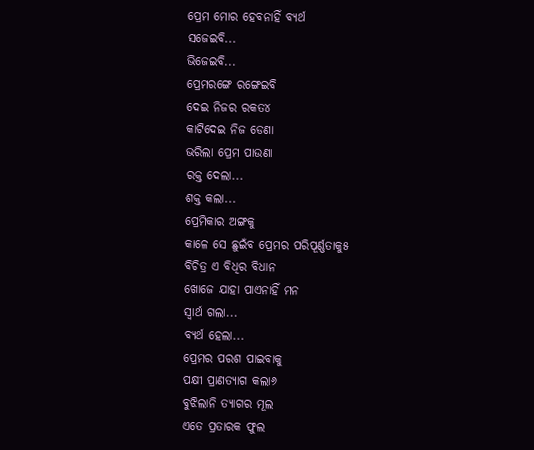ପ୍ରେମ ମୋର ହେବନାହିଁ ବ୍ୟର୍ଥ
ସଜେଇବି...
ଭିଜେଇବି...
ପ୍ରେମରଙ୍ଗେ ରଙ୍ଗେଇବି
ଦେଇ ନିଜର ରକତ୪
କାଟିଦେଇ ନିଜ ଡେଣା
ଭରିଲା ପ୍ରେମ ପାଉଣା
ରକ୍ତ ଦେଲା...
ଶକ୍ତ କଲା...
ପ୍ରେମିକାର ଅଙ୍ଗକୁ
କାଳେ ସେ ଛୁଇଁବ ପ୍ରେମର ପରିପୂର୍ଣ୍ଣତାକୁ୫
ବିଚିତ୍ର ଏ ବିଧିର ବିଧାନ
ଖୋଜେ ଯାହା ପାଏନାହିଁ ମନ
ସ୍ବାର୍ଥ ଗଲା...
ବ୍ୟର୍ଥ ହେଲା...
ପ୍ରେମର ପରଶ ପାଇବାକୁ
ପକ୍ଷୀ ପ୍ରାଣତ୍ୟାଗ କଲା୬
ବୁଝିଲାନି ତ୍ୟାଗର ମୂଲ
ଏତେ ପ୍ରତାରକ ଫୁଲ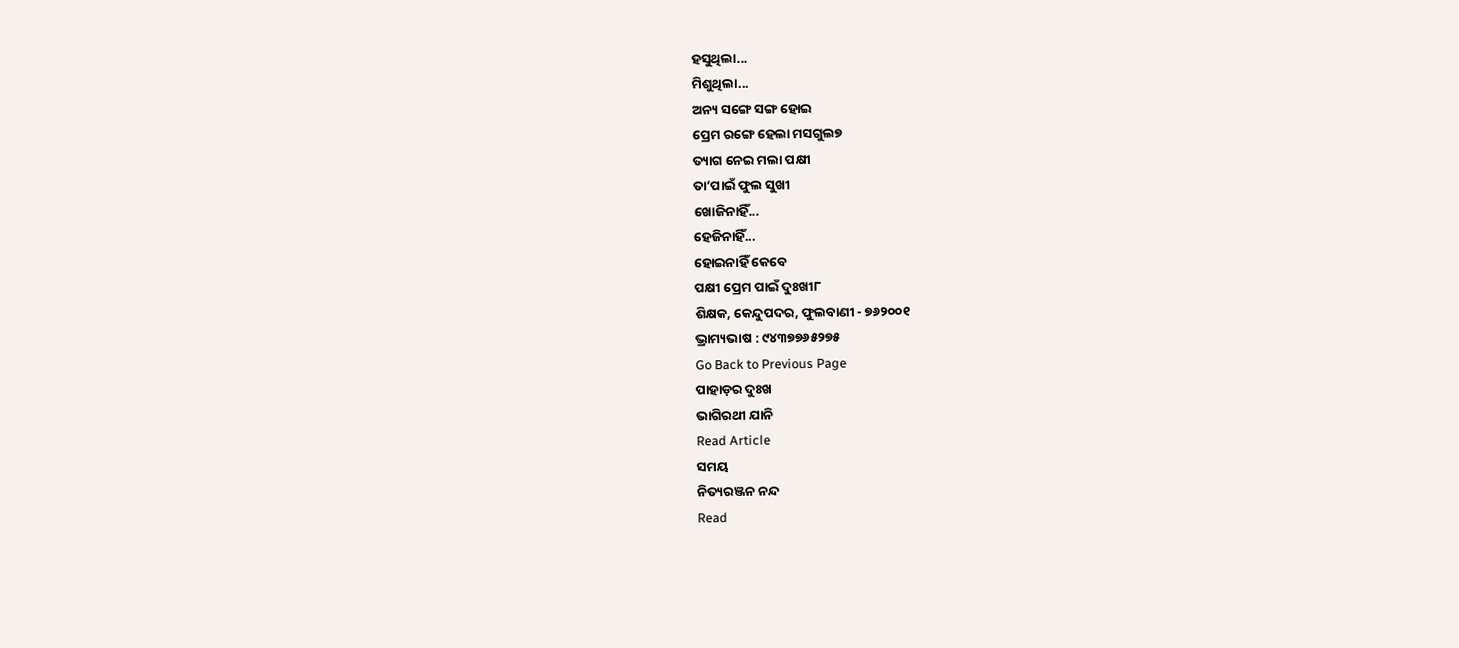ହସୁଥିଲା...
ମିଶୁଥିଲା...
ଅନ୍ୟ ସଙ୍ଗେ ସଙ୍ଗ ହୋଇ
ପ୍ରେମ ରଙ୍ଗେ ହେଲା ମସଗୁଲ୭
ତ୍ୟାଗ ନେଇ ମଲା ପକ୍ଷୀ
ତା’ପାଇଁ ଫୁଲ ସୁଖୀ
ଖୋଜିନାହିଁ...
ହେଜିନାହିଁ...
ହୋଇନାହିଁ କେବେ
ପକ୍ଷୀ ପ୍ରେମ ପାଇଁ ଦୁଃଖୀ୮
ଶିକ୍ଷକ, କେନ୍ଦୁପଦର, ଫୁଲବାଣୀ - ୭୬୨୦୦୧
ଭ୍ରାମ୍ୟଭାଷ : ୯୪୩୭୭୬୫୨୭୫
Go Back to Previous Page
ପାହାଡ଼ର ଦୁଃଖ
ଭାଗିରଥୀ ଯାନି
Read Article
ସମୟ
ନିତ୍ୟରଞ୍ଜନ ନନ୍ଦ
Read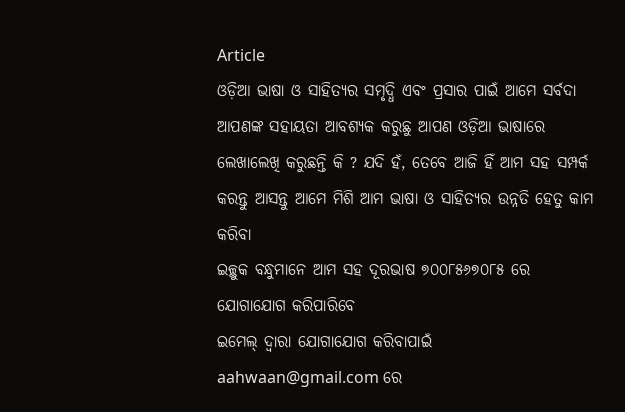Article
ଓଡ଼ିଆ ଭାଷା ଓ ସାହିତ୍ୟର ସମୃଦ୍ଧି ଏବଂ ପ୍ରସାର ପାଇଁ ଆମେ ସର୍ବଦା ଆପଣଙ୍କ ସହାୟତା ଆବଶ୍ୟକ କରୁଛୁ ଆପଣ ଓଡ଼ିଆ ଭାଷାରେ ଲେଖାଲେଖି କରୁଛନ୍ତି କି ? ଯଦି ହଁ, ତେବେ ଆଜି ହିଁ ଆମ ସହ ସମ୍ପର୍କ କରନ୍ତୁ ଆସନ୍ତୁ ଆମେ ମିଶି ଆମ ଭାଷା ଓ ସାହିତ୍ୟର ଉନ୍ନତି ହେତୁ କାମ କରିବା
ଇଚ୍ଛୁକ ବନ୍ଧୁମାନେ ଆମ ସହ ଦୂରଭାଷ ୭୦୦୮୫୬୭୦୮୫ ରେ ଯୋଗାଯୋଗ କରିପାରିବେ
ଇମେଲ୍ ଦ୍ବାରା ଯୋଗାଯୋଗ କରିବାପାଇଁ aahwaan@gmail.com ରେ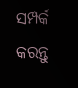ସମ୍ପର୍କ କରନ୍ତୁ